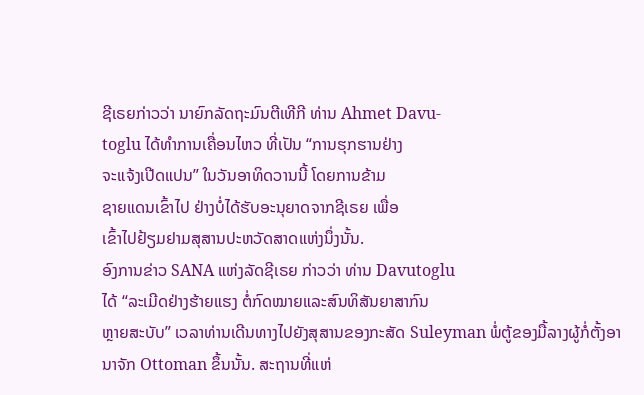ຊີເຣຍກ່າວວ່າ ນາຍົກລັດຖະມົນຕີເທີກີ ທ່ານ Ahmet Davu-
toglu ໄດ້ທຳການເຄື່ອນໄຫວ ທີ່ເປັນ “ການຮຸກຮານຢ່າງ
ຈະແຈ້ງເປີດແປນ” ໃນວັນອາທິດວານນີ້ ໂດຍການຂ້າມ
ຊາຍແດນເຂົ້າໄປ ຢ່າງບໍ່ໄດ້ຮັບອະນຸຍາດຈາກຊີເຣຍ ເພື່ອ
ເຂົ້າໄປຢ້ຽມຢາມສຸສານປະຫວັດສາດແຫ່ງນຶ່ງນັ້ນ.
ອົງການຂ່າວ SANA ແຫ່ງລັດຊີເຣຍ ກ່າວວ່າ ທ່ານ Davutoglu
ໄດ້ “ລະເມີດຢ່າງຮ້າຍແຮງ ຕໍ່ກົດໝາຍແລະສົນທິສັນຍາສາກົນ
ຫຼາຍສະບັບ” ເວລາທ່ານເດີນທາງໄປຍັງສຸສານຂອງກະສັດ Suleyman ພໍ່ຕູ້ຂອງມື້ລາງຜູ້ກໍ່ຕັ້ງອານາຈັກ Ottoman ຂຶ້ນນັ້ນ. ສະຖານທີ່ແຫ່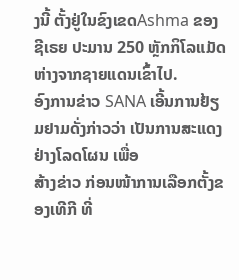ງນີ້ ຕັ້ງຢູ່ໃນຂົງເຂດAshma ຂອງຊີເຣຍ ປະມານ 250 ຫຼັກກິໂລແມັດ ຫ່າງຈາກຊາຍແດນເຂົ້າໄປ.
ອົງການຂ່າວ SANA ເອີ້ນການຢ້ຽມຢາມດັ່ງກ່າວວ່າ ເປັນການສະແດງຢ່າງໂລດໂຜນ ເພື່ອ
ສ້າງຂ່າວ ກ່ອນໜ້າການເລືອກຕັ້ງຂອງເທີກີ ທີ່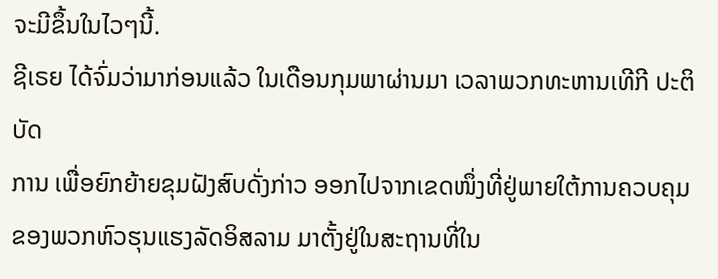ຈະມີຂຶ້ນໃນໄວໆນີ້.
ຊີເຣຍ ໄດ້ຈົ່ມວ່າມາກ່ອນແລ້ວ ໃນເດືອນກຸມພາຜ່ານມາ ເວລາພວກທະຫານເທີກີ ປະຕິບັດ
ການ ເພື່ອຍົກຍ້າຍຂຸມຝັງສົບດັ່ງກ່າວ ອອກໄປຈາກເຂດໜຶ່ງທີ່ຢູ່ພາຍໃຕ້ການຄວບຄຸມຂອງພວກຫົວຮຸນແຮງລັດອິສລາມ ມາຕັ້ງຢູ່ໃນສະຖານທີ່ໃນ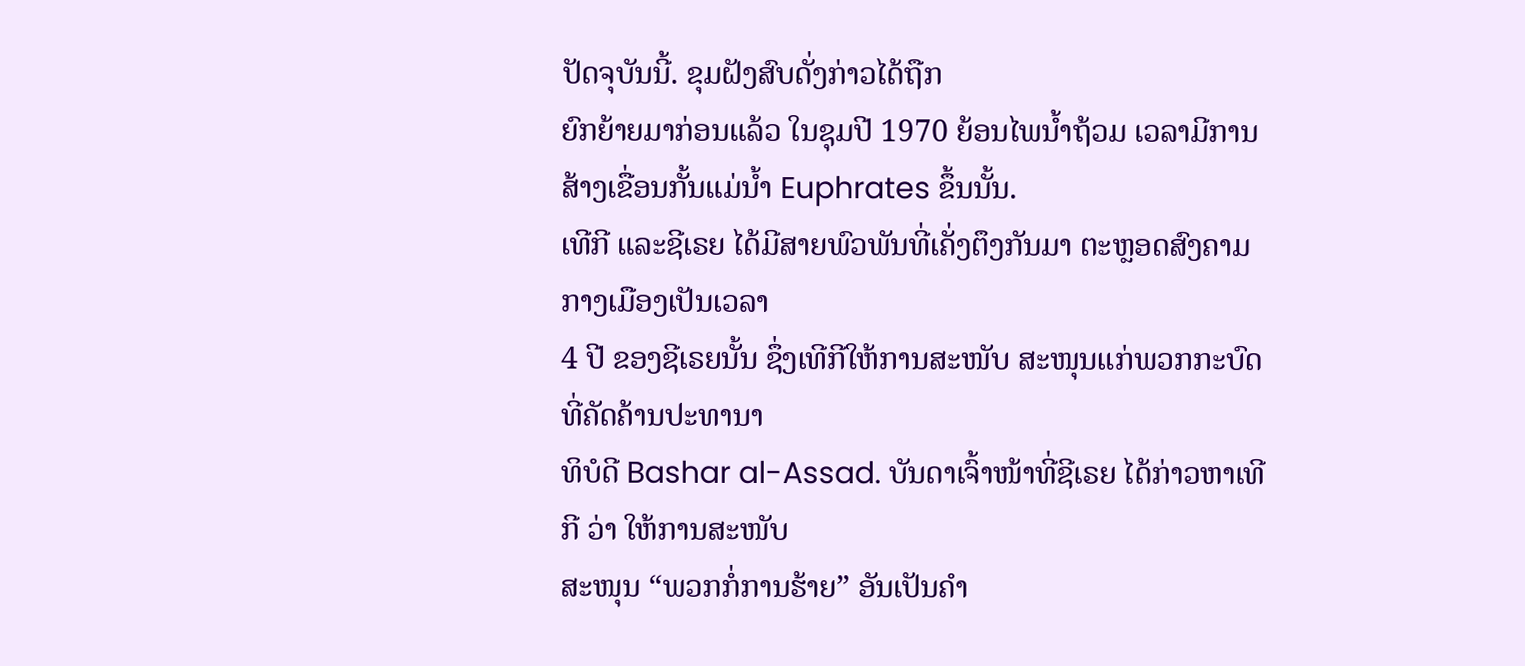ປັດຈຸບັນນີ້. ຂຸມຝັງສົບດັ່ງກ່າວໄດ້ຖືກ
ຍົກຍ້າຍມາກ່ອນແລ້ວ ໃນຊຸມປີ 1970 ຍ້ອນໄພນ້ຳຖ້ວມ ເວລາມີການສ້າງເຂື່ອນກັ້ນແມ່ນ້ຳ Euphrates ຂຶ້ນນັ້ນ.
ເທີກີ ແລະຊີເຣຍ ໄດ້ມີສາຍພົວພັນທີ່ເຄັ່ງຕຶງກັນມາ ຕະຫຼອດສົງຄາມກາງເມືອງເປັນເວລາ
4 ປີ ຂອງຊີເຣຍນັ້ນ ຊຶ່ງເທີກີໃຫ້ການສະໜັບ ສະໜຸນແກ່ພວກກະບົດ ທີ່ຄັດຄ້ານປະທານາ
ທິບໍດີ Bashar al-Assad. ບັນດາເຈົ້າໜ້າທີ່ຊີເຣຍ ໄດ້ກ່າວຫາເທີກີ ວ່າ ໃຫ້ການສະໜັບ
ສະໜຸນ “ພວກກໍ່ການຮ້າຍ” ອັນເປັນຄຳ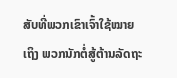ສັບທີ່ພວກເຂົາເຈົ້າໃຊ້ໝາຍເຖິງ ພວກນັກຕໍ່ສູ້ຕ້ານລັດຖະ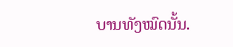ບານທັງໝົດນັ້ນ.